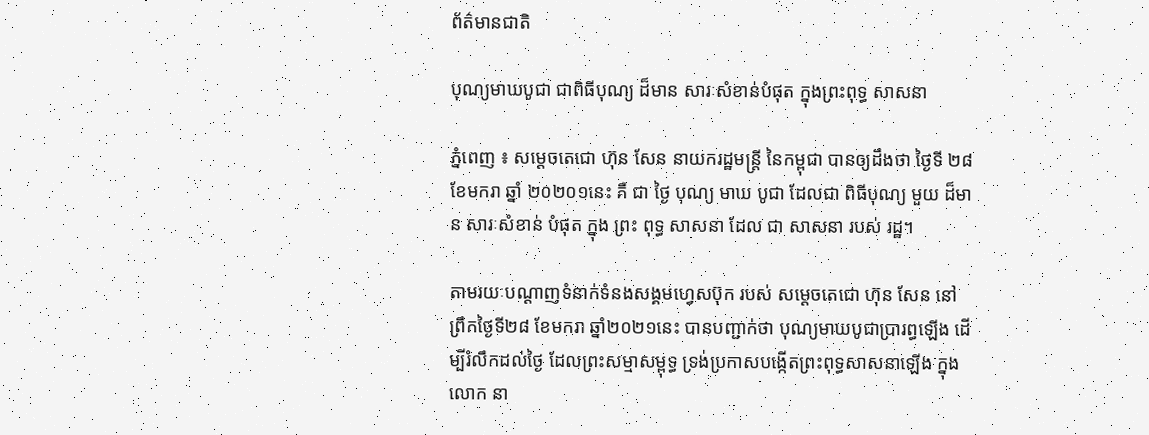ព័ត៌មានជាតិ

បុណ្យមាឃបូជា ជាពិធីបុណ្យ ដ៏មាន សារៈសំខាន់បំផុត ក្នុងព្រះពុទ្ធ សាសនា

ភ្នំពេញ ៖ សម្តេចតេជោ ហ៊ុន សែន នាយករដ្ឋមន្ត្រី នៃកម្ពុជា បានឲ្យដឹងថា ថ្ងៃទី ២៨ ខែមករា ឆ្នាំ ២០២០១នេះ គឺ ជា ថ្ងៃ បុណ្យ មាឃ បូជា ដែលជា ពិធីបុណ្យ មួយ ដ៏មាន សារៈសំខាន់ បំផុត ក្នុង ព្រះ ពុទ្ធ សាសនា ដែល ជា សាសនា របស់ រដ្ឋ។

តាមរយៈបណ្ដាញទំនាក់ទំនងសង្គមហ្វេសប៊ុក របស់ សម្ដេចតេជោ ហ៊ុន សែន នៅព្រឹកថ្ងៃទី២៨ ខែមករា ឆ្នាំ២០២១នេះ បានបញ្ជាក់ថា បុណ្យមាឃបូជាប្រារព្ធឡើង ដើម្បីរំលឹកដល់ថៃ្ង ដែលព្រះសម្មាសម្ពុទ្ធ ទ្រង់ប្រកាសបង្កើតព្រះពុទ្ធសាសនាឡើង ក្នុងលោក នា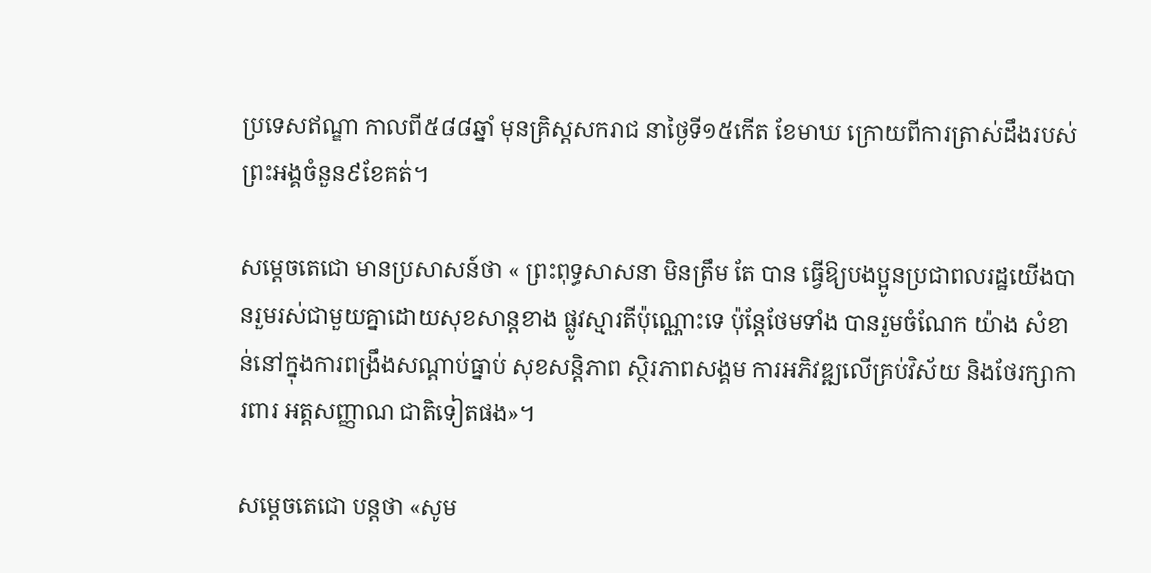ប្រទេសឥណ្ឌា កាលពី៥៨៨ឆ្នាំ មុនគ្រិស្តសករាជ នាថៃ្ងទី១៥កើត ខែមាឃ ក្រោយពីការត្រាស់ដឹងរបស់ព្រះអង្គចំនួន៩ខែគត់។

សម្ដេចតេជោ មានប្រសាសន៍ថា « ព្រះពុទ្ធសាសនា មិនត្រឹម តែ បាន ធ្វើឱ្យបងប្អូនប្រជាពលរដ្ឋយើងបានរួមរស់ជាមួយគ្នាដោយសុខសាន្តខាង ផ្លូវស្មារតីប៉ុណ្ណោះទេ ប៉ុន្តែថែមទាំង បានរួមចំណែក យ៉ាង សំខាន់នៅក្នុងការពង្រឹងសណ្ដាប់ធ្នាប់ សុខសន្តិភាព ស្ថិរភាពសង្គម ការអភិវឌ្ឍលើគ្រប់វិស័យ និងថែរក្សាការពារ អត្តសញ្ញាណ ជាតិទៀតផង»។

សម្ដេចតេជោ បន្ដថា «សូម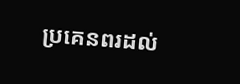ប្រគេនពរដល់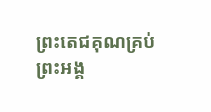ព្រះតេជគុណគ្រប់ព្រះអង្គ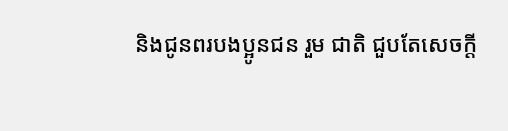និងជូនពរបងប្អូនជន រួម ជាតិ ជួបតែសេចក្តី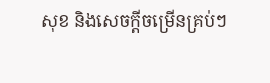សុខ និងសេចក្តីចម្រើនគ្រប់ៗ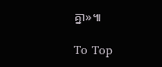គ្នា»៕

To Top